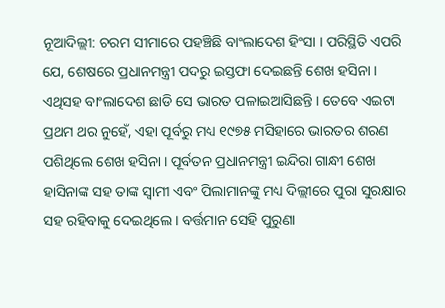ନୂଆଦିଲ୍ଲୀ: ଚରମ ସୀମାରେ ପହଞ୍ଚିଛି ବାଂଲାଦେଶ ହିଂସା । ପରିସ୍ଥିତି ଏପରି ଯେ, ଶେଷରେ ପ୍ରଧାନମନ୍ତ୍ରୀ ପଦରୁ ଇସ୍ତଫା ଦେଇଛନ୍ତି ଶେଖ ହସିନା । ଏଥିସହ ବାଂଲାଦେଶ ଛାଡି ସେ ଭାରତ ପଳାଇଆସିଛନ୍ତି । ତେବେ ଏଇଟା ପ୍ରଥମ ଥର ନୁହେଁ, ଏହା ପୂର୍ବରୁ ମଧ୍ୟ ୧୯୭୫ ମସିହାରେ ଭାରତର ଶରଣ ପଶିଥିଲେ ଶେଖ ହସିନା । ପୂର୍ବତନ ପ୍ରଧାନମନ୍ତ୍ରୀ ଇନ୍ଦିରା ଗାନ୍ଧୀ ଶେଖ ହାସିନାଙ୍କ ସହ ତାଙ୍କ ସ୍ଵାମୀ ଏବଂ ପିଲାମାନଙ୍କୁ ମଧ୍ୟ ଦିଲ୍ଲୀରେ ପୁରା ସୁରକ୍ଷାର ସହ ରହିବାକୁ ଦେଇଥିଲେ । ବର୍ତ୍ତମାନ ସେହି ପୁରୁଣା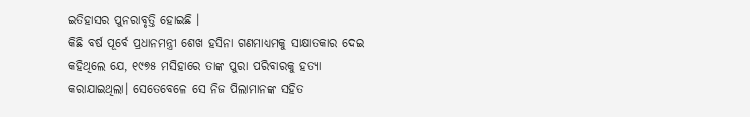ଇତିହାସର ପୁନରାବୃତ୍ତି ହୋଇଛି ।
କିଛି ବର୍ଷ ପୂର୍ବେ ପ୍ରଧାନମନ୍ତ୍ରୀ ଶେଖ ହସିନା ଗଣମାଧ୍ୟମକୁ ସାକ୍ଷାତକାର ଦେଇ କହିଥିଲେ ଯେ, ୧୯୭୫ ମସିହାରେ ତାଙ୍କ ପୁରା ପରିବାରକୁ ହତ୍ୟା କରାଯାଇଥିଲା। ସେତେବେଳେ ସେ ନିଜ ପିଲାମାନଙ୍କ ସହିତ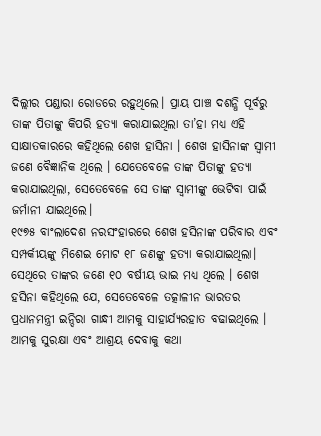ଦିଲ୍ଲୀର ପଣ୍ଡାରା ରୋଡରେ ରହୁଥିଲେ। ପ୍ରାୟ ପାଞ୍ଚ ଦଶନ୍ଧି ପୂର୍ବରୁ ତାଙ୍କ ପିତାଙ୍କୁ କିପରି ହତ୍ୟା କରାଯାଇଥିଲା ତା’ହା ମଧ୍ୟ ଏହି ସାକ୍ଷାତକାରରେ କହିଥିଲେ ଶେଖ ହାସିନା । ଶେଖ ହାସିନାଙ୍କ ସ୍ଵାମୀ ଜଣେ ବୈଜ୍ଞାନିକ ଥିଲେ । ଯେତେବେଳେ ତାଙ୍କ ପିତାଙ୍କୁ ହତ୍ୟା କରାଯାଇଥିଲା, ସେତେବେଳେ ସେ ତାଙ୍କ ସ୍ୱାମୀଙ୍କୁ ଭେଟିବା ପାଇଁ ଜର୍ମାନୀ ଯାଇଥିଲେ।
୧୯୭୫ ବାଂଲାଦେଶ ନରସଂହାରରେ ଶେଖ ହସିନାଙ୍କ ପରିବାର ଏବଂ ସମ୍ପର୍କୀୟଙ୍କୁ ମିଶେଇ ମୋଟ ୧୮ ଜଣଙ୍କୁ ହତ୍ୟା କରାଯାଇଥିଲା। ସେଥିରେ ତାଙ୍କର ଜଣେ ୧୦ ବର୍ଷୀୟ ଭାଇ ମଧ୍ୟ ଥିଲେ । ଶେଖ ହସିନା କହିଥିଲେ ଯେ, ସେତେବେଳେ ତତ୍କାଳୀନ ଭାରତର ପ୍ରଧାନମନ୍ତ୍ରୀ ଇନ୍ଦିରା ଗାନ୍ଧୀ ଆମକୁ ସାହାର୍ଯ୍ୟରହାତ ବଢାଇଥିଲେ । ଆମକୁ ସୁରକ୍ଷା ଏବଂ ଆଶ୍ରୟ ଦେବାକୁ କଥା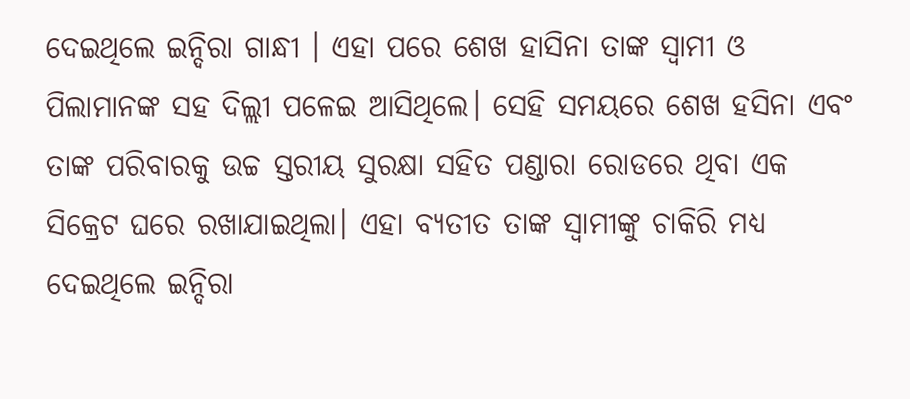ଦେଇଥିଲେ ଇନ୍ଦିରା ଗାନ୍ଧୀ । ଏହା ପରେ ଶେଖ ହାସିନା ତାଙ୍କ ସ୍ଵାମୀ ଓ ପିଲାମାନଙ୍କ ସହ ଦିଲ୍ଲୀ ପଳେଇ ଆସିଥିଲେ। ସେହି ସମୟରେ ଶେଖ ହସିନା ଏବଂ ତାଙ୍କ ପରିବାରକୁ ଉଚ୍ଚ ସ୍ତରୀୟ ସୁରକ୍ଷା ସହିତ ପଣ୍ଡାରା ରୋଡରେ ଥିବା ଏକ ସିକ୍ରେଟ ଘରେ ରଖାଯାଇଥିଲା। ଏହା ବ୍ୟତୀତ ତାଙ୍କ ସ୍ୱାମୀଙ୍କୁ ଚାକିରି ମଧ୍ୟ ଦେଇଥିଲେ ଇନ୍ଦିରା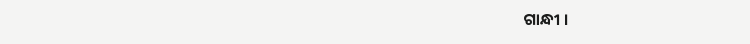ଗାନ୍ଧୀ ।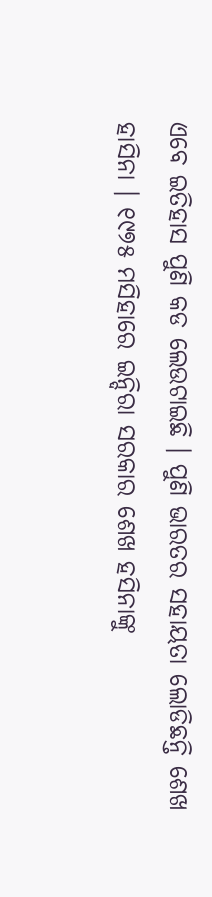ଏବେ ଇତିହାସ ପୁଣି କଡ ଲେଉଟାଇଛି । ପୁଣି ଭାରତର ସହାୟତା ଲୋଡିଛନ୍ତି ଶେଖ ହାସିନା । ୧୯୭୫ ମସିହାରେ ଇନ୍ଦିରା ସରକାର ଶେଖ ହସିନାଙ୍କୁ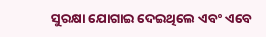ସୁରକ୍ଷା ଯୋଗାଇ ଦେଇଥିଲେ ଏବଂ ଏବେ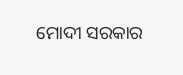ମୋଦୀ ସରକାର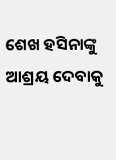ଶେଖ ହସିନାଙ୍କୁ ଆଶ୍ରୟ ଦେବାକୁ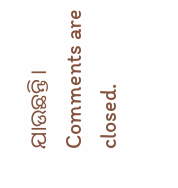ଯାଉଛନ୍ତି।
Comments are closed.